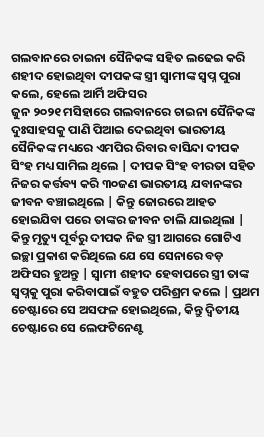ଗଲବାନରେ ଚାଇନା ସୈନିକଙ୍କ ସହିତ ଲଢେଇ କରି ଶହୀଦ ହୋଇଥିବା ଦୀପକଙ୍କ ସ୍ତ୍ରୀ ସ୍ୱାମୀଙ୍କ ସ୍ୱପ୍ନ ପୁରା କଲେ, ହେଲେ ଆର୍ମି ଅଫିସର
ଜୁନ ୨୦୨୧ ମସିହାରେ ଗଲବାନରେ ଚାଇନା ସୈନିକଙ୍କ ଦୁଃସାହସକୁ ପାଣି ପିଆଇ ଦେଇଥିବା ଭାରତୀୟ ସୈନିକଙ୍କ ମଧ୍ୟରେ ଏମପିର ରିବାର ବାସିନ୍ଦା ଦୀପକ ସିଂହ ମଧ୍ୟ ସାମିଲ ଥିଲେ | ଦୀପକ ସିଂହ ବୀରତା ସହିତ ନିଜର କର୍ତ୍ତବ୍ୟ କରି ୩୦ଜଣ ଭାରତୀୟ ଯବାନଙ୍କର ଜୀବନ ବଞ୍ଚାଇଥିଲେ | କିନ୍ତୁ ଜୋରରେ ଆହତ ହୋଇଯିବା ପରେ ତାଙ୍କର ଜୀବନ ଚାଲି ଯାଇଥିଲା |
କିନ୍ତୁ ମୃତ୍ୟୁ ପୂର୍ବରୁ ଦୀପକ ନିଜ ସ୍ତ୍ରୀ ଆଗରେ ଗୋଟିଏ ଇଚ୍ଛା ପ୍ରକାଶ କରିଥିଲେ ଯେ ସେ ସେନାରେ ବଡ଼ ଅଫିସର ହୁଅନ୍ତୁ | ସ୍ୱାମୀ ଶହୀଦ ହେବାପରେ ସ୍ତ୍ରୀ ତାଙ୍କ ସ୍ୱପ୍ନକୁ ପୁରା କରିବାପାଇଁ ବହୁତ ପରିଶ୍ରମ କଲେ | ପ୍ରଥମ ଚେଷ୍ଟାରେ ସେ ଅସଫଳ ହୋଇଥିଲେ, କିନ୍ତୁ ଦ୍ୱିତୀୟ ଚେଷ୍ଟାରେ ସେ ଲେଫଟିନେଣ୍ଟ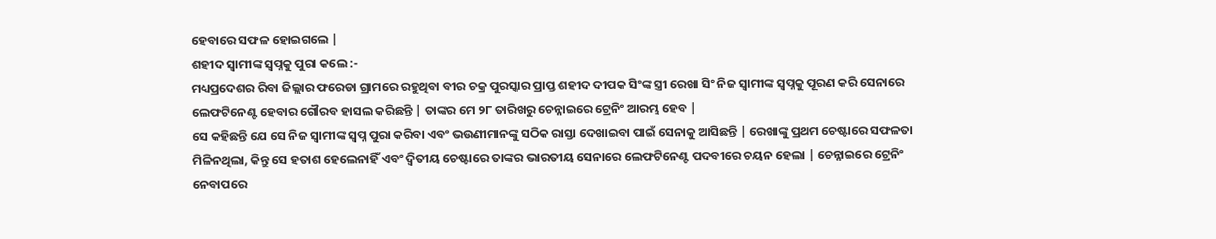ହେବାରେ ସଫଳ ହୋଇଗଲେ |
ଶହୀଦ ସ୍ୱାମୀଙ୍କ ସ୍ୱପ୍ନକୁ ପୁରା କଲେ :-
ମଧ୍ୟପ୍ରଦେଶର ରିବା ଜିଲ୍ଲାର ଫରେଡା ଗ୍ରାମରେ ରହୁଥିବା ବୀର ଚକ୍ର ପୁରସ୍କାର ପ୍ରାପ୍ତ ଶହୀଦ ଦୀପକ ସିଂଙ୍କ ସ୍ତ୍ରୀ ରେଖା ସିଂ ନିଜ ସ୍ୱାମୀଙ୍କ ସ୍ୱପ୍ନକୁ ପୂରଣ କରି ସେନାରେ ଲେଫଟିନେଣ୍ଟ ହେବାର ଗୌରବ ହାସଲ କରିଛନ୍ତି | ତାଙ୍କର ମେ ୨୮ ତାରିଖରୁ ଚେନ୍ନାଇରେ ଟ୍ରେନିଂ ଆରମ୍ଭ ହେବ |
ସେ କହିଛନ୍ତି ଯେ ସେ ନିଜ ସ୍ୱାମୀଙ୍କ ସ୍ୱପ୍ନ ପୁରା କରିବା ଏବଂ ଭଉଣୀମାନଙ୍କୁ ସଠିକ ରାସ୍ତା ଦେଖାଇବା ପାଇଁ ସେନାକୁ ଆସିଛନ୍ତି | ରେଖାଙ୍କୁ ପ୍ରଥମ ଚେଷ୍ଟାରେ ସଫଳତା ମିଳିନଥିଲା, କିନ୍ତୁ ସେ ହତାଶ ହେଲେନାହିଁ ଏବଂ ଦ୍ୱିତୀୟ ଚେଷ୍ଟାରେ ତାଙ୍କର ଭାରତୀୟ ସେନାରେ ଲେଫଟିନେଣ୍ଟ ପଦବୀରେ ଚୟନ ହେଲା | ଚେନ୍ନାଇରେ ଟ୍ରେନିଂ ନେବାପରେ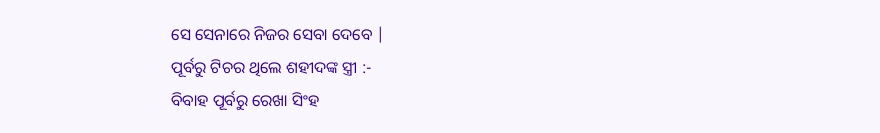ସେ ସେନାରେ ନିଜର ସେବା ଦେବେ |
ପୂର୍ବରୁ ଟିଚର ଥିଲେ ଶହୀଦଙ୍କ ସ୍ତ୍ରୀ :-
ବିବାହ ପୂର୍ବରୁ ରେଖା ସିଂହ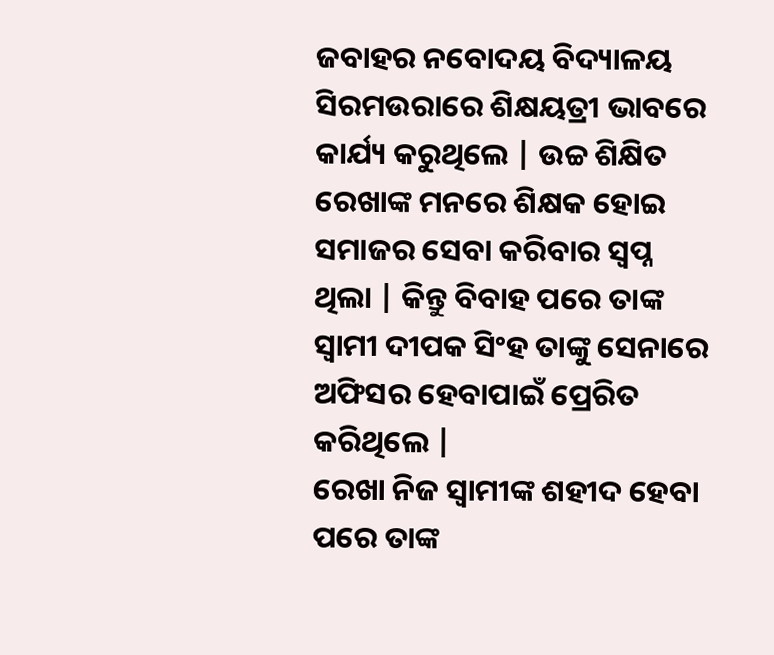ଜବାହର ନବୋଦୟ ବିଦ୍ୟାଳୟ ସିରମଉରାରେ ଶିକ୍ଷୟତ୍ରୀ ଭାବରେ କାର୍ଯ୍ୟ କରୁଥିଲେ | ଉଚ୍ଚ ଶିକ୍ଷିତ ରେଖାଙ୍କ ମନରେ ଶିକ୍ଷକ ହୋଇ ସମାଜର ସେବା କରିବାର ସ୍ୱପ୍ନ ଥିଲା | କିନ୍ତୁ ବିବାହ ପରେ ତାଙ୍କ ସ୍ୱାମୀ ଦୀପକ ସିଂହ ତାଙ୍କୁ ସେନାରେ ଅଫିସର ହେବାପାଇଁ ପ୍ରେରିତ କରିଥିଲେ |
ରେଖା ନିଜ ସ୍ୱାମୀଙ୍କ ଶହୀଦ ହେବା ପରେ ତାଙ୍କ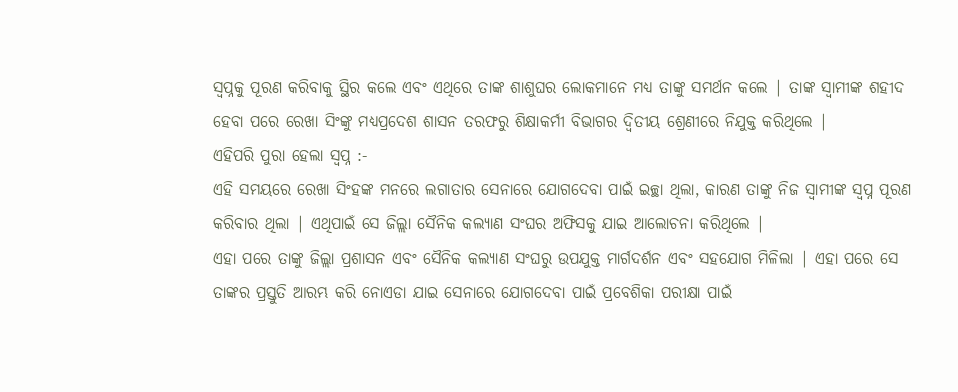ସ୍ୱପ୍ନକୁ ପୂରଣ କରିବାକୁ ସ୍ଥିର କଲେ ଏବଂ ଏଥିରେ ତାଙ୍କ ଶାଶୁଘର ଲୋକମାନେ ମଧ୍ୟ ତାଙ୍କୁ ସମର୍ଥନ କଲେ | ତାଙ୍କ ସ୍ୱାମୀଙ୍କ ଶହୀଦ ହେବା ପରେ ରେଖା ସିଂଙ୍କୁ ମଧ୍ୟପ୍ରଦେଶ ଶାସନ ତରଫରୁ ଶିକ୍ଷାକର୍ମୀ ବିଭାଗର ଦ୍ୱିତୀୟ ଶ୍ରେଣୀରେ ନିଯୁକ୍ତ କରିଥିଲେ |
ଏହିପରି ପୁରା ହେଲା ସ୍ୱପ୍ନ :-
ଏହି ସମୟରେ ରେଖା ସିଂହଙ୍କ ମନରେ ଲଗାତାର ସେନାରେ ଯୋଗଦେବା ପାଇଁ ଇଚ୍ଛା ଥିଲା, କାରଣ ତାଙ୍କୁ ନିଜ ସ୍ୱାମୀଙ୍କ ସ୍ୱପ୍ନ ପୂରଣ କରିବାର ଥିଲା | ଏଥିପାଇଁ ସେ ଜିଲ୍ଲା ସୈନିକ କଲ୍ୟାଣ ସଂଘର ଅଫିସକୁ ଯାଇ ଆଲୋଚନା କରିଥିଲେ |
ଏହା ପରେ ତାଙ୍କୁ ଜିଲ୍ଲା ପ୍ରଶାସନ ଏବଂ ସୈନିକ କଲ୍ୟାଣ ସଂଘରୁ ଉପଯୁକ୍ତ ମାର୍ଗଦର୍ଶନ ଏବଂ ସହଯୋଗ ମିଳିଲା | ଏହା ପରେ ସେ ତାଙ୍କର ପ୍ରସ୍ତୁତି ଆରମ୍ଭ କରି ନୋଏଡା ଯାଇ ସେନାରେ ଯୋଗଦେବା ପାଇଁ ପ୍ରବେଶିକା ପରୀକ୍ଷା ପାଇଁ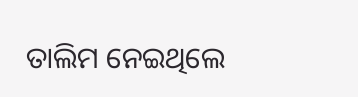ତାଲିମ ନେଇଥିଲେ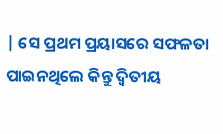| ସେ ପ୍ରଥମ ପ୍ରୟାସରେ ସଫଳତା ପାଇନଥିଲେ କିନ୍ତୁ ଦ୍ୱିତୀୟ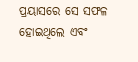ପ୍ରୟାସରେ ସେ ସଫଳ ହୋଇଥିଲେ ଏବଂ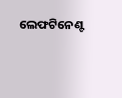ଲେଫଟିନେଣ୍ଟ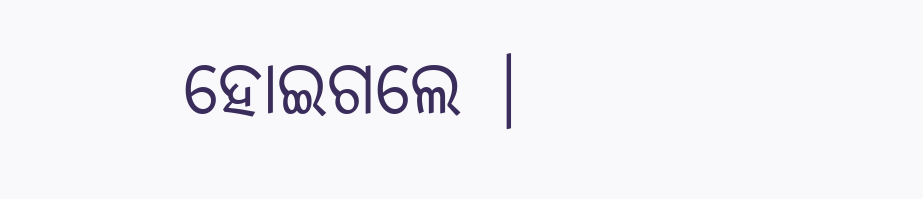ହୋଇଗଲେ |